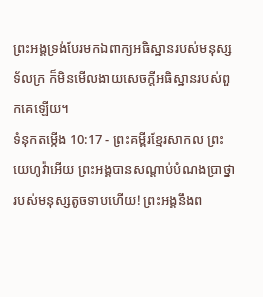ព្រះអង្គទ្រង់បែរមកឯពាក្យអធិស្ឋានរបស់មនុស្សទ័លក្រ ក៏មិនមើលងាយសេចក្ដីអធិស្ឋានរបស់ពួកគេឡើយ។
ទំនុកតម្កើង 10:17 - ព្រះគម្ពីរខ្មែរសាកល ព្រះយេហូវ៉ាអើយ ព្រះអង្គបានសណ្ដាប់បំណងប្រាថ្នារបស់មនុស្សតូចទាបហើយ! ព្រះអង្គនឹងព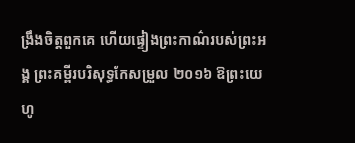ង្រឹងចិត្តពួកគេ ហើយផ្ទៀងព្រះកាណ៌របស់ព្រះអង្គ ព្រះគម្ពីរបរិសុទ្ធកែសម្រួល ២០១៦ ឱព្រះយេហូ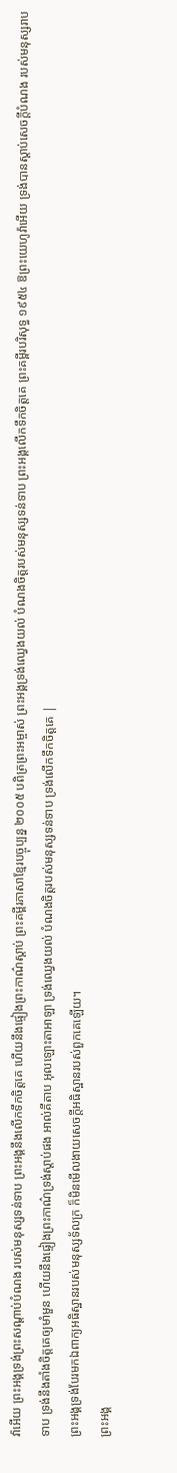វ៉ាអើយ ព្រះអង្គទ្រង់ព្រះសណ្ដាប់បំណង របស់មនុស្សទន់ទាប ព្រះអង្គនឹងលើកទឹកចិត្តគេ ហើយនឹងផ្ទៀងព្រះកាណ៌ស្ដាប់ ព្រះគម្ពីរភាសាខ្មែរបច្ចុប្បន្ន ២០០៥ បពិត្រព្រះអម្ចាស់ ព្រះអង្គទ្រង់ឈ្វេងយល់ បំណងចិត្តរបស់មនុស្សទន់ទាប ព្រះអង្គលើកទឹកចិត្តគេ ព្រះគម្ពីរបរិសុទ្ធ ១៩៥៤ ឱព្រះយេហូវ៉ាអើយ ទ្រង់បានស្តាប់សេចក្ដីបំណង របស់មនុស្សរាបទាប ទ្រង់នឹងតាំងចិត្តគេឲ្យមាំមួន ហើយនឹងផ្ទៀងព្រះកាណ៌ទ្រង់ស្តាប់ផង អាល់គីតាប អុលឡោះតាអាឡា ទ្រង់ឈ្វេងយល់ បំណងចិត្តរបស់មនុស្សទន់ទាប ទ្រង់លើកទឹកចិត្តគេ |
ព្រះអង្គទ្រង់បែរមកឯពាក្យអធិស្ឋានរបស់មនុស្សទ័លក្រ ក៏មិនមើលងាយសេចក្ដីអធិស្ឋានរបស់ពួកគេឡើយ។
ព្រះអង្គ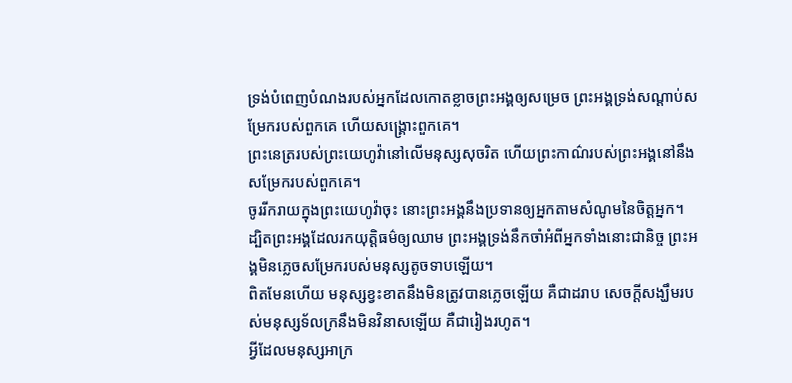ទ្រង់បំពេញបំណងរបស់អ្នកដែលកោតខ្លាចព្រះអង្គឲ្យសម្រេច ព្រះអង្គទ្រង់សណ្ដាប់សម្រែករបស់ពួកគេ ហើយសង្គ្រោះពួកគេ។
ព្រះនេត្ររបស់ព្រះយេហូវ៉ានៅលើមនុស្សសុចរិត ហើយព្រះកាណ៌របស់ព្រះអង្គនៅនឹងសម្រែករបស់ពួកគេ។
ចូររីករាយក្នុងព្រះយេហូវ៉ាចុះ នោះព្រះអង្គនឹងប្រទានឲ្យអ្នកតាមសំណូមនៃចិត្តអ្នក។
ដ្បិតព្រះអង្គដែលរកយុត្តិធម៌ឲ្យឈាម ព្រះអង្គទ្រង់នឹកចាំអំពីអ្នកទាំងនោះជានិច្ច ព្រះអង្គមិនភ្លេចសម្រែករបស់មនុស្សតូចទាបឡើយ។
ពិតមែនហើយ មនុស្សខ្វះខាតនឹងមិនត្រូវបានភ្លេចឡើយ គឺជាដរាប សេចក្ដីសង្ឃឹមរបស់មនុស្សទ័លក្រនឹងមិនវិនាសឡើយ គឺជារៀងរហូត។
អ្វីដែលមនុស្សអាក្រ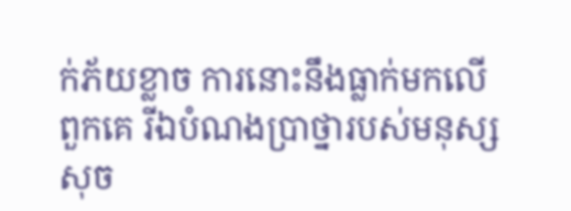ក់ភ័យខ្លាច ការនោះនឹងធ្លាក់មកលើពួកគេ រីឯបំណងប្រាថ្នារបស់មនុស្សសុច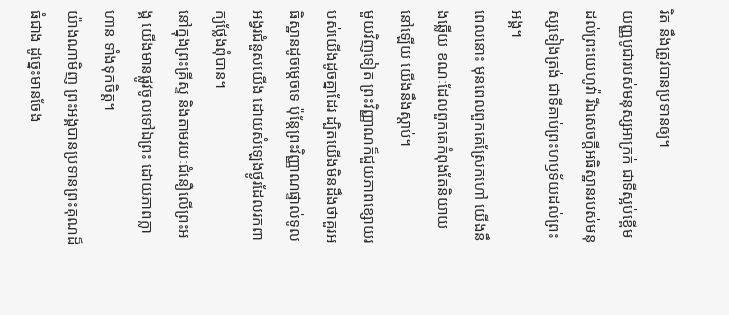រិត នឹងត្រូវបានប្រទានឲ្យ។
យញ្ញបូជារបស់មនុស្សអាក្រក់ ជាទីស្អប់ខ្ពើមដល់ព្រះយេហូវ៉ា រីឯសេចក្ដីអធិស្ឋានរបស់មនុស្សទៀងត្រង់ ជាទីគាប់ព្រះហឫទ័យដល់ព្រះអង្គ។
ពេលនោះ មុនពេលពួកគេស្រែកហៅ យើងនឹងឆ្លើយ ខណៈដែលពួកគេកំពុងតែនិយាយនៅឡើយ យើងនឹងស្ដាប់។
មួយវិញទៀត ព្រះវិញ្ញាណក៏ជួយភាពខ្សោយរបស់យើងដូចគ្នាដែរ ដ្បិតយើងមិនដឹងថាគួរអធិស្ឋានដូចម្ដេចទេ ប៉ុន្តែព្រះវិញ្ញាណផ្ទាល់ទូលអង្វរជំនួសយើង ដោយសំឡេងថ្ងូរដែលរកពាក្យថ្លែងពុំបាន។
នៅក្នុងព្រះគ្រីស្ទ និងតាមរយៈជំនឿលើព្រះអង្គ យើងមានផ្លូវចូលទៅឯព្រះ ដោយភាពក្លាហាន ទាំងទុកចិត្ត។
យ៉ាងណាមិញ ព្រះអង្គបានប្រទានព្រះគុណដ៏ធំជាង ដូច្នេះមានចែង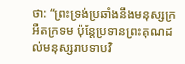ថា: “ព្រះទ្រង់ប្រឆាំងនឹងមនុស្សក្រអឺតក្រទម ប៉ុន្តែប្រទានព្រះគុណដល់មនុស្សរាបទាបវិ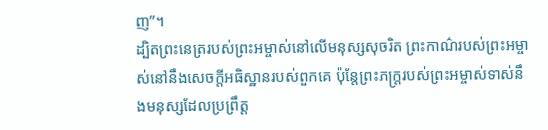ញ”។
ដ្បិតព្រះនេត្ររបស់ព្រះអម្ចាស់នៅលើមនុស្សសុចរិត ព្រះកាណ៌របស់ព្រះអម្ចាស់នៅនឹងសេចក្ដីអធិស្ឋានរបស់ពួកគេ ប៉ុន្តែព្រះភក្ត្ររបស់ព្រះអម្ចាស់ទាស់នឹងមនុស្សដែលប្រព្រឹត្ត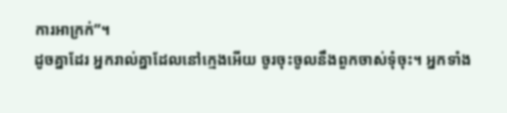ការអាក្រក់”។
ដូចគ្នាដែរ អ្នករាល់គ្នាដែលនៅក្មេងអើយ ចូរចុះចូលនឹងពួកចាស់ទុំចុះ។ អ្នកទាំង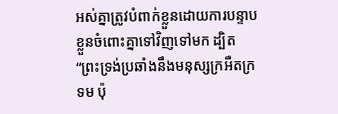អស់គ្នាត្រូវបំពាក់ខ្លួនដោយការបន្ទាបខ្លួនចំពោះគ្នាទៅវិញទៅមក ដ្បិត “ព្រះទ្រង់ប្រឆាំងនឹងមនុស្សក្រអឺតក្រទម ប៉ុ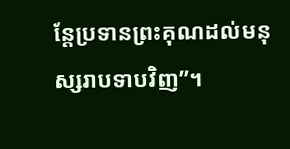ន្តែប្រទានព្រះគុណដល់មនុស្សរាបទាបវិញ”។